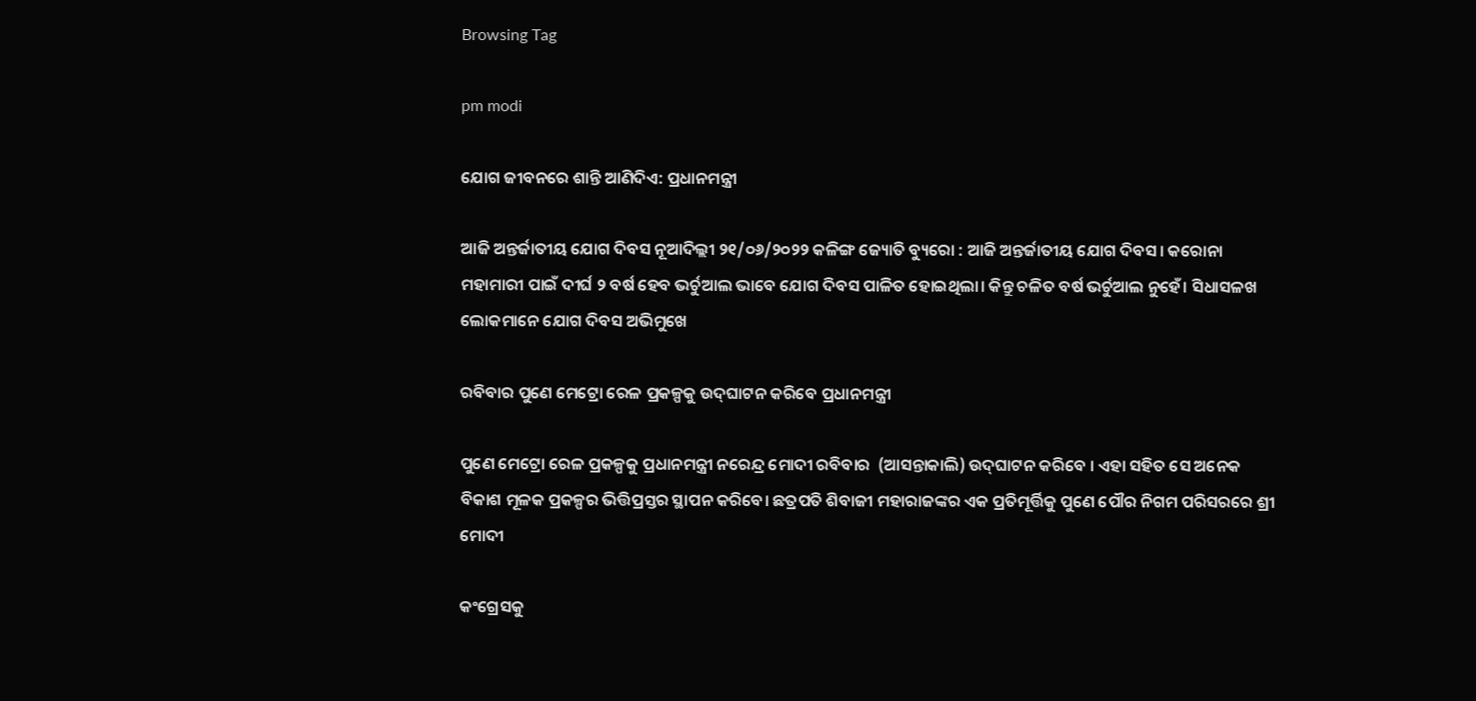Browsing Tag

pm modi

ଯୋଗ ଜୀବନରେ ଶାନ୍ତି ଆଣିଦିଏ: ପ୍ରଧାନମନ୍ତ୍ରୀ

ଆଜି ଅନ୍ତର୍ଜାତୀୟ ଯୋଗ ଦିବସ ନୂଆଦିଲ୍ଲୀ ୨୧/୦୬/୨୦୨୨ କଳିଙ୍ଗ ଜ୍ୟୋତି ବ୍ୟୁରୋ : ଆଜି ଅନ୍ତର୍ଜାତୀୟ ଯୋଗ ଦିବସ। କରୋନା ମହାମାରୀ ପାଇଁ ଦୀର୍ଘ ୨ ବର୍ଷ ହେବ ଭର୍ଚୁଆଲ ଭାବେ ଯୋଗ ଦିବସ ପାଳିତ ହୋଇଥିଲା। କିନ୍ତୁ ଚଳିତ ବର୍ଷ ଭର୍ଚୁଆଲ ନୁହେଁ। ସିଧାସଳଖ ଲୋକମାନେ ଯୋଗ ଦିବସ ଅଭିମୁଖେ

ରବିବାର ପୁଣେ ମେଟ୍ରୋ ରେଳ ପ୍ରକଳ୍ପକୁ ଉଦ୍‍ଘାଟନ କରିବେ ପ୍ରଧାନମନ୍ତ୍ରୀ

ପୁଣେ ମେଟ୍ରୋ ରେଳ ପ୍ରକଳ୍ପକୁ ପ୍ରଧାନମନ୍ତ୍ରୀ ନରେନ୍ଦ୍ର ମୋଦୀ ରବିବାର  (ଆସନ୍ତାକାଲି) ଉଦ୍‍ଘାଟନ କରିବେ । ଏହା ସହିତ ସେ ଅନେକ ବିକାଶ ମୂଳକ ପ୍ରକଳ୍ପର ଭିତ୍ତିପ୍ରସ୍ତର ସ୍ଥାପନ କରିବେ। ଛତ୍ରପତି ଶିବାଜୀ ମହାରାଜଙ୍କର ଏକ ପ୍ରତିମୂର୍ତ୍ତିକୁ ପୁଣେ ପୌର ନିଗମ ପରିସରରେ ଶ୍ରୀ ମୋଦୀ

କଂଗ୍ରେସକୁ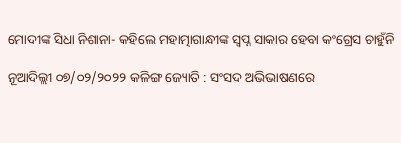ମୋଦୀଙ୍କ ସିଧା ନିଶାନା- କହିଲେ ମହାତ୍ମାଗାନ୍ଧୀଙ୍କ ସ୍ବପ୍ନ ସାକାର ହେବା କଂଗ୍ରେସ ଚାହୁଁନି

ନୂଆଦିଲ୍ଲୀ ୦୭/୦୨/୨୦୨୨ କଳିଙ୍ଗ ଜ୍ୟୋତି : ସଂସଦ ଅଭିଭାଷଣରେ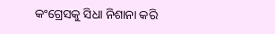କଂଗ୍ରେସକୁ ସିଧା ନିଶାନା କରି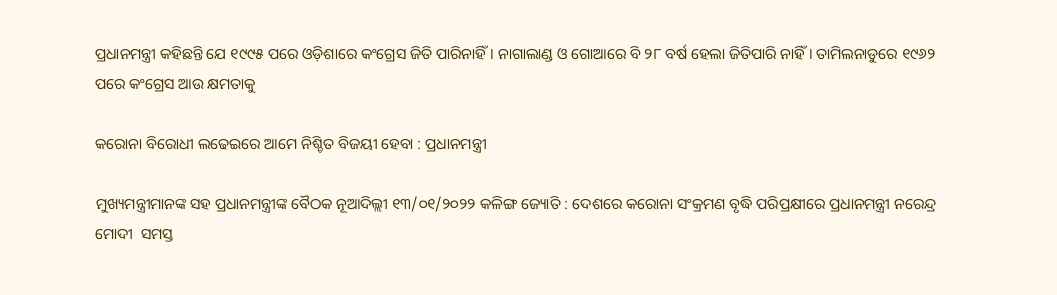ପ୍ରଧାନମନ୍ତ୍ରୀ କହିଛନ୍ତି ଯେ ୧୯୯୫ ପରେ ଓଡ଼ିଶାରେ କଂଗ୍ରେସ ଜିତି ପାରିନାହିଁ। ନାଗାଲାଣ୍ଡ ଓ ଗୋଆରେ ବି ୨୮ ବର୍ଷ ହେଲା ଜିତିପାରି ନାହିଁ। ତାମିଲନାଡୁରେ ୧୯୬୨ ପରେ କଂଗ୍ରେସ ଆଉ କ୍ଷମତାକୁ

କରୋନା ବିରୋଧୀ ଲଢେଇରେ ଆମେ ନିଶ୍ଚିତ ବିଜୟୀ ହେବା : ପ୍ରଧାନମନ୍ତ୍ରୀ

ମୁଖ୍ୟମନ୍ତ୍ରୀମାନଙ୍କ ସହ ପ୍ରଧାନମନ୍ତ୍ରୀଙ୍କ ବୈଠକ ନୂଆଦିଲ୍ଲୀ ୧୩/୦୧/୨୦୨୨ କଳିଙ୍ଗ ଜ୍ୟୋତି : ଦେଶରେ କରୋନା ସଂକ୍ରମଣ ବୃଦ୍ଧି ପରିପ୍ରକ୍ଷୀରେ ପ୍ରଧାନମନ୍ତ୍ରୀ ନରେନ୍ଦ୍ର ମୋଦୀ  ସମସ୍ତ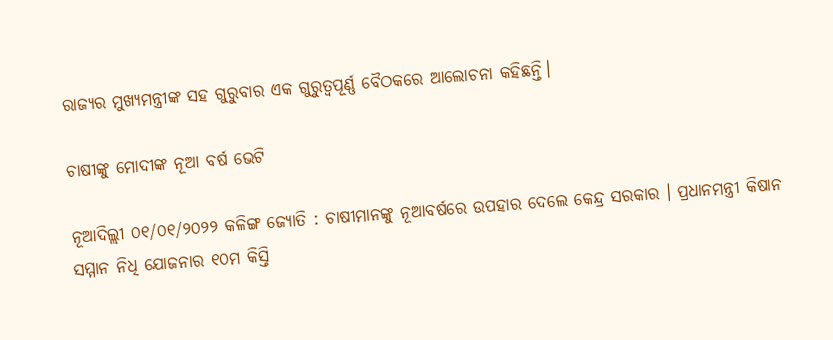ରାଜ୍ୟର ମୁଖ୍ୟମନ୍ତ୍ରୀଙ୍କ ସହ ଗୁରୁବାର ଏକ ଗୁରୁତ୍ୱପୂର୍ଣ୍ଣ ବୈଠକରେ ଆଲୋଚନା କହିଛନ୍ତି।

ଚାଷୀଙ୍କୁ ମୋଦୀଙ୍କ ନୂଆ ବର୍ଷ ଭେଟି

ନୂଆଦିଲ୍ଲୀ ୦୧/୦୧/୨୦୨୨ କଳିଙ୍ଗ ଜ୍ୟୋତି : ଚାଷୀମାନଙ୍କୁ ନୂଆବର୍ଷରେ ଉପହାର ଦେଲେ କେନ୍ଦ୍ର ସରକାର । ପ୍ରଧାନମନ୍ତ୍ରୀ କିଷାନ ସମ୍ମାନ ନିଧି ଯୋଜନାର ୧୦ମ କିସ୍ତି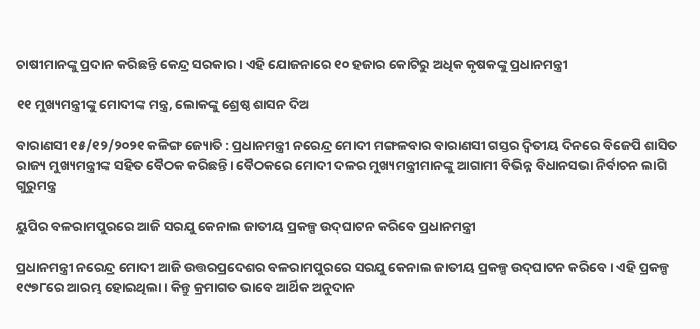ଚାଷୀମାନଙ୍କୁ ପ୍ରଦାନ କରିଛନ୍ତି କେନ୍ଦ୍ର ସରକାର । ଏହି ଯୋଜନାରେ ୧୦ ହଜାର କୋଟିରୁ ଅଧିକ କୃଷକଙ୍କୁ ପ୍ରଧାନମନ୍ତ୍ରୀ

୧୧ ମୁଖ୍ୟମନ୍ତ୍ରୀଙ୍କୁ ମୋଦୀଙ୍କ ମନ୍ତ୍ର, ଲୋକଙ୍କୁ ଶ୍ରେଷ୍ଠ ଶାସନ ଦିଅ

ବାରାଣସୀ ୧୫/୧୨/୨୦୨୧ କଳିଙ୍ଗ ଜ୍ୟୋତି : ପ୍ରଧାନମନ୍ତ୍ରୀ ନରେନ୍ଦ୍ର ମୋଦୀ ମଙ୍ଗଳବାର ବାରାଣସୀ ଗସ୍ତର ଦ୍ବିତୀୟ ଦିନରେ ବିଜେପି ଶାସିତ ରାଜ୍ୟ ମୁଖ୍ୟମନ୍ତ୍ରୀଙ୍କ ସହିତ ବୈଠକ କରିଛନ୍ତି। ବୈଠକରେ ମୋଦୀ ଦଳର ମୁଖ୍ୟମନ୍ତ୍ରୀମାନଙ୍କୁ ଆଗାମୀ ବିଭିନ୍ନ ବିଧାନସଭା ନିର୍ବାଚନ ଲାଗି ଗୁରୁମନ୍ତ୍ର

ୟୁପିର ବଳରାମପୁରରେ ଆଜି ସରଯୁ କେନାଲ ଜାତୀୟ ପ୍ରକଳ୍ପ ଉଦ୍‌ଘାଟନ କରିବେ ପ୍ରଧାନମନ୍ତ୍ରୀ

ପ୍ରଧାନମନ୍ତ୍ରୀ ନରେନ୍ଦ୍ର ମୋଦୀ ଆଜି ଉତ୍ତରପ୍ରଦେଶର ବଳରାମପୁରରେ ସରଯୁ କେନାଲ ଜାତୀୟ ପ୍ରକଳ୍ପ ଉଦ୍‌ଘାଟନ କରିବେ । ଏହି ପ୍ରକଳ୍ପ ୧୯୭୮ରେ ଆରମ୍ଭ ହୋଇଥିଲା । କିନ୍ତୁ କ୍ରମାଗତ ଭାବେ ଆର୍ଥିକ ଅନୁଦାନ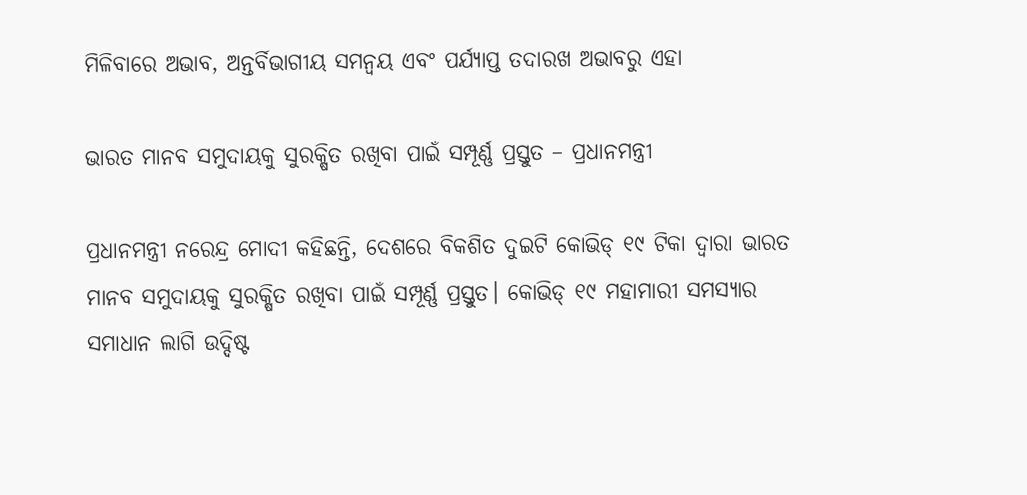ମିଳିବାରେ ଅଭାବ, ଅନ୍ତର୍ବିଭାଗୀୟ ସମନ୍ୱୟ ଏବଂ ପର୍ଯ୍ୟାପ୍ତ ତଦାରଖ ଅଭାବରୁ ଏହା

ଭାରତ ମାନବ ସମୁଦାୟକୁ ସୁରକ୍ଷିତ ରଖିବା ପାଇଁ ସମ୍ପୂର୍ଣ୍ଣ ପ୍ରସ୍ତୁତ – ପ୍ରଧାନମନ୍ତ୍ରୀ

ପ୍ରଧାନମନ୍ତ୍ରୀ ନରେନ୍ଦ୍ର ମୋଦୀ କହିଛନ୍ତି, ଦେଶରେ ବିକଶିତ ଦୁଇଟି କୋଭିଡ୍‍ ୧୯ ଟିକା ଦ୍ୱାରା ଭାରତ ମାନବ ସମୁଦାୟକୁ ସୁରକ୍ଷିତ ରଖିବା ପାଇଁ ସମ୍ପୂର୍ଣ୍ଣ ପ୍ରସ୍ତୁତ। କୋଭିଡ୍‍ ୧୯ ମହାମାରୀ ସମସ୍ୟାର ସମାଧାନ ଲାଗି ଉଦ୍ଦିଷ୍ଟ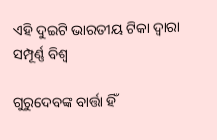ଏହି ଦୁଇଟି ଭାରତୀୟ ଟିକା ଦ୍ୱାରା ସମ୍ପୂର୍ଣ୍ଣ ବିଶ୍ୱ

ଗୁରୁଦେବଙ୍କ ବାର୍ତ୍ତା ହିଁ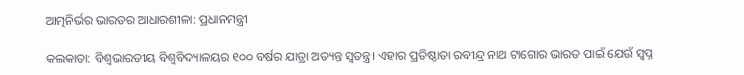ଆତ୍ମନିର୍ଭର ଭାରତର ଆଧାରଶୀଳା: ପ୍ରଧାନମନ୍ତ୍ରୀ

କଲକାତା: ବିଶ୍ଵଭାରତୀୟ ବିଶ୍ଵବିଦ୍ୟାଳୟର ୧୦୦ ବର୍ଷର ଯାତ୍ରା ଅତ୍ୟନ୍ତ ସ୍ବତନ୍ତ୍ର। ଏହାର ପ୍ରତିଷ୍ଠାତା ରବୀନ୍ଦ୍ର ନାଥ ଟାଗୋର ଭାରତ ପାଇଁ ଯେଉଁ ସ୍ବପ୍ନ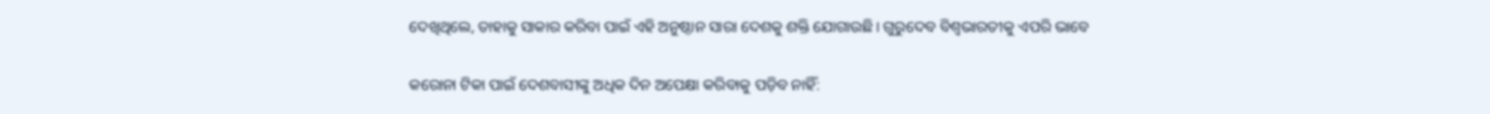ଦେଖିଥିଲେ, ତାହାକୁ ସାକାର କରିବା ପାଇଁ ଏହି ଅନୁଷ୍ଠାନ ସାରା ଦେଶକୁ ଶକ୍ତି ଯୋଗାଉଛି। ଗୁରୁଦେବ ବିଶ୍ଵଭାରତୀକୁ ଏପରି ଭାବେ

କରୋନା ଟିକା ପାଇଁ ଦେଶବାସୀଙ୍କୁ ଅଧିକ ଦିନ ଅପେକ୍ଷା କରିବାକୁ ପଡ଼ିବ ନ‌ାହିଁ: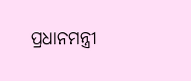ପ୍ରଧାନମନ୍ତ୍ରୀ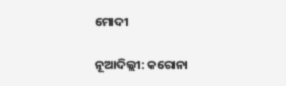ମୋଦୀ

ନୂଆଦିଲ୍ଲୀ: କରୋନା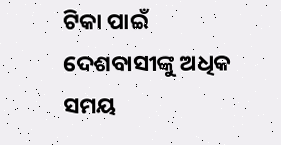ଟିକା ପାଇଁ ଦେଶବାସୀଙ୍କୁ ଅଧିକ ସମୟ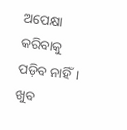ଅପେକ୍ଷା କରିବାକୁ ପଡ଼ିବ ନ‌ାହିଁ। ଖୁବ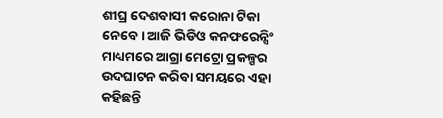ଶୀଘ୍ର ଦେଶବାସୀ କରୋନା ଟିକା ନେବେ। ଆଜି ଭିଡିଓ କନଫରେନ୍ସିଂ ମାଧ୍ୟମରେ ଆଗ୍ରା ମେଟ୍ରୋ ପ୍ରକଳ୍ପର ଉଦଘାଟନ କରିବା ସମୟରେ ଏହା କହିଛନ୍ତି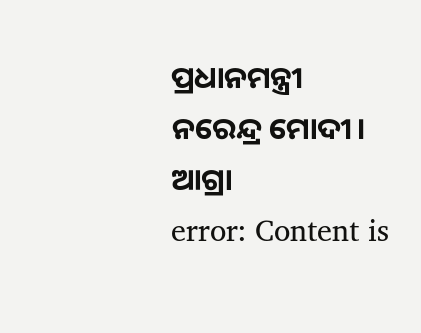ପ୍ରଧାନମନ୍ତ୍ରୀ ନରେନ୍ଦ୍ର ମୋଦୀ। ଆଗ୍ରା
error: Content is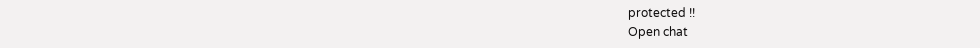protected !!
Open chat